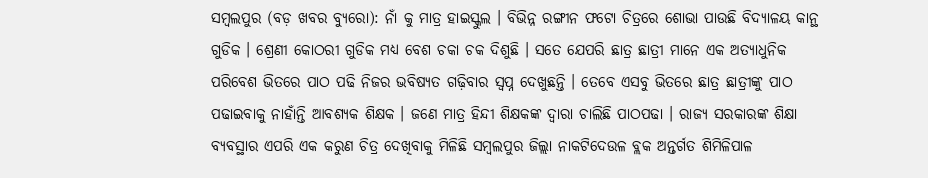ସମ୍ବଲପୁର (ବଡ଼ ଖବର ବ୍ୟୁରୋ): ନାଁ କୁ ମାତ୍ର ହାଇସ୍କୁଲ । ବିଭିନ୍ନ ରଙ୍ଗୀନ ଫଟୋ ଚିତ୍ରରେ ଶୋଭା ପାଉଛି ବିଦ୍ୟାଳୟ କାନ୍ଥ ଗୁଡିକ । ଶ୍ରେଣୀ କୋଠରୀ ଗୁଡିକ ମଧ୍ୟ ବେଶ ଚକା ଚକ ଦିଶୁଛି । ସତେ ଯେପରି ଛାତ୍ର ଛାତ୍ରୀ ମାନେ ଏକ ଅତ୍ୟାଧୁନିକ ପରିବେଶ ଭିତରେ ପାଠ ପଢି ନିଜର ଭବିଷ୍ୟତ ଗଢ଼ିବାର ସ୍ୱପ୍ନ ଦେଖୁଛନ୍ତି । ତେବେ ଏସବୁ ଭିତରେ ଛାତ୍ର ଛାତ୍ରୀଙ୍କୁ ପାଠ ପଢାଇବାକୁ ନାହାଁନ୍ତି ଆବଶ୍ୟକ ଶିକ୍ଷକ । ଜଣେ ମାତ୍ର ହିନ୍ଦୀ ଶିକ୍ଷକଙ୍କ ଦ୍ୱାରା ଚାଲିଛି ପାଠପଢା । ରାଜ୍ୟ ସରକାରଙ୍କ ଶିକ୍ଷା ବ୍ୟବସ୍ଥାର ଏପରି ଏକ କରୁଣ ଚିତ୍ର ଦେଖିବାକୁ ମିଳିଛି ସମ୍ବଲପୁର ଜିଲ୍ଲା ନାକଟିଦେଉଳ ବ୍ଲକ ଅନ୍ତର୍ଗତ ଶିମିଳିପାଳ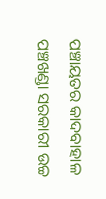ପଞ୍ଚାୟତର କାଦବାହାଳ ପଞ୍ଚଖଣ୍ଡା ସରକାରୀ ଉଚ୍ଚ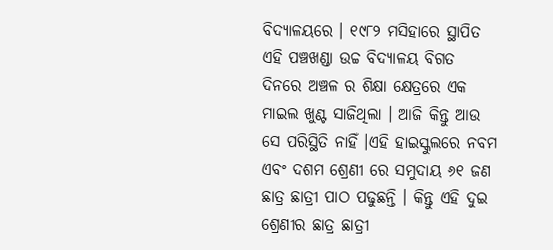ବିଦ୍ୟାଳୟରେ । ୧୯୮୨ ମସିହାରେ ସ୍ଥାପିତ ଏହି ପଞ୍ଚଖଣ୍ଡା ଉଚ୍ଚ ବିଦ୍ୟାଳୟ ବିଗତ ଦିନରେ ଅଞ୍ଚଳ ର ଶିକ୍ଷା କ୍ଷେତ୍ରରେ ଏକ ମାଇଲ ଖୁଣ୍ଟ ସାଜିଥିଲା । ଆଜି କିନ୍ତୁ ଆଉ ସେ ପରିସ୍ଥିତି ନାହିଁ ।ଏହି ହାଇସ୍କୁଲରେ ନବମ ଏବଂ ଦଶମ ଶ୍ରେଣୀ ରେ ସମୁଦାୟ ୬୧ ଜଣ ଛାତ୍ର ଛାତ୍ରୀ ପାଠ ପଢୁଛନ୍ତି । କିନ୍ତୁ ଏହି ଦୁଇ ଶ୍ରେଣୀର ଛାତ୍ର ଛାତ୍ରୀ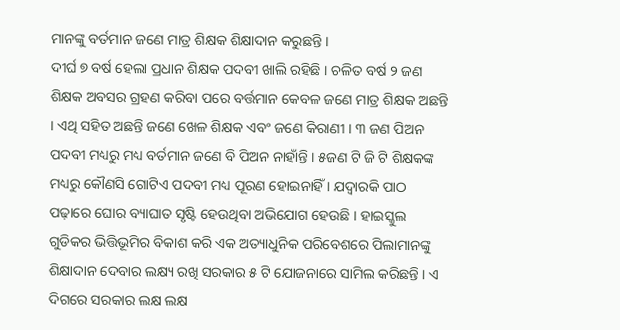ମାନଙ୍କୁ ବର୍ତମାନ ଜଣେ ମାତ୍ର ଶିକ୍ଷକ ଶିକ୍ଷାଦାନ କରୁଛନ୍ତି ।
ଦୀର୍ଘ ୭ ବର୍ଷ ହେଲା ପ୍ରଧାନ ଶିକ୍ଷକ ପଦବୀ ଖାଲି ରହିଛି । ଚଳିତ ବର୍ଷ ୨ ଜଣ ଶିକ୍ଷକ ଅବସର ଗ୍ରହଣ କରିବା ପରେ ବର୍ତ୍ତମାନ କେବଳ ଜଣେ ମାତ୍ର ଶିକ୍ଷକ ଅଛନ୍ତି । ଏଥି ସହିତ ଅଛନ୍ତି ଜଣେ ଖେଳ ଶିକ୍ଷକ ଏବଂ ଜଣେ କିରାଣୀ । ୩ ଜଣ ପିଅନ ପଦବୀ ମଧ୍ୟରୁ ମଧ୍ୟ ବର୍ତମାନ ଜଣେ ବି ପିଅନ ନାହାଁନ୍ତି । ୫ଜଣ ଟି ଜି ଟି ଶିକ୍ଷକଙ୍କ ମଧ୍ୟରୁ କୌଣସି ଗୋଟିଏ ପଦବୀ ମଧ୍ୟ ପୂରଣ ହୋଇନାହିଁ । ଯଦ୍ୱାରକି ପାଠ ପଢ଼ାରେ ଘୋର ବ୍ୟାଘାତ ସୃଷ୍ଟି ହେଉଥିବା ଅଭିଯୋଗ ହେଉଛି । ହାଇସ୍କୁଲ ଗୁଡିକର ଭିତ୍ତିଭୂମିର ବିକାଶ କରି ଏକ ଅତ୍ୟାଧୁନିକ ପରିବେଶରେ ପିଲାମାନଙ୍କୁ ଶିକ୍ଷାଦାନ ଦେବାର ଲକ୍ଷ୍ୟ ରଖି ସରକାର ୫ ଟି ଯୋଜନାରେ ସାମିଲ କରିଛନ୍ତି । ଏ ଦିଗରେ ସରକାର ଲକ୍ଷ ଲକ୍ଷ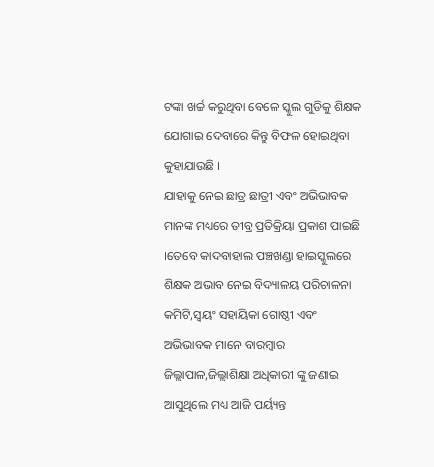ଟଙ୍କା ଖର୍ଚ୍ଚ କରୁଥିବା ବେଳେ ସ୍କୁଲ ଗୁଡିକୁ ଶିକ୍ଷକ ଯୋଗାଇ ଦେବାରେ କିନ୍ତୁ ବିଫଳ ହୋଇଥିବା କୁହାଯାଉଛି ।
ଯାହାକୁ ନେଇ ଛାତ୍ର ଛାତ୍ରୀ ଏବଂ ଅଭିଭାବକ ମାନଙ୍କ ମଧ୍ୟରେ ତୀବ୍ର ପ୍ରତିକ୍ରିୟା ପ୍ରକାଶ ପାଇଛି ।ତେବେ କାଦବାହାଲ ପଞ୍ଚଖଣ୍ଡା ହାଇସ୍କୁଲରେ ଶିକ୍ଷକ ଅଭାବ ନେଇ ବିଦ୍ୟାଳୟ ପରିଚାଳନା କମିଟି,ସ୍ୱୟଂ ସହାୟିକା ଗୋଷ୍ଠୀ ଏବଂ ଅଭିଭାବକ ମାନେ ବାରମ୍ବାର ଜିଲ୍ଲାପାଳ,ଜିଲ୍ଲାଶିକ୍ଷା ଅଧିକାରୀ ଙ୍କୁ ଜଣାଇ ଆସୁଥିଲେ ମଧ୍ୟ ଆଜି ପର୍ୟ୍ୟନ୍ତ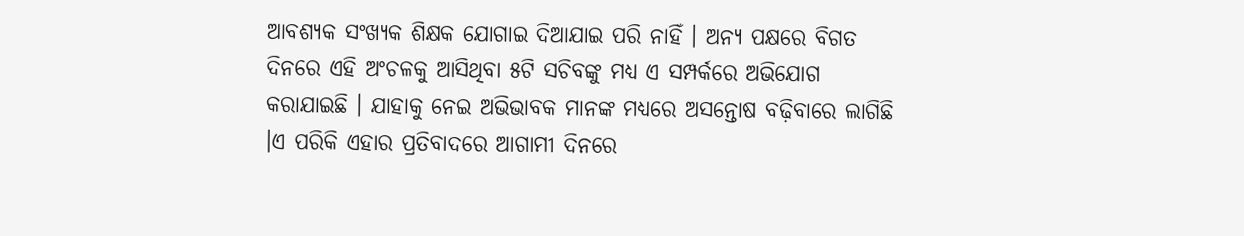ଆବଶ୍ୟକ ସଂଖ୍ୟକ ଶିକ୍ଷକ ଯୋଗାଇ ଦିଆଯାଇ ପରି ନାହିଁ । ଅନ୍ୟ ପକ୍ଷରେ ବିଗତ ଦିନରେ ଏହି ଅଂଚଳକୁ ଆସିଥିବା ୫ଟି ସଚିବଙ୍କୁ ମଧ୍ୟ ଏ ସମ୍ପର୍କରେ ଅଭିଯୋଗ କରାଯାଇଛି । ଯାହାକୁ ନେଇ ଅଭିଭାବକ ମାନଙ୍କ ମଧ୍ୟରେ ଅସନ୍ତୋଷ ବଢ଼ିବାରେ ଲାଗିଛି ।ଏ ପରିକି ଏହାର ପ୍ରତିବାଦରେ ଆଗାମୀ ଦିନରେ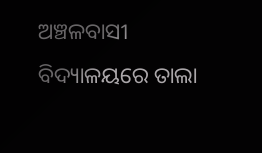ଅଞ୍ଚଳବାସୀ ବିଦ୍ୟାଳୟରେ ତାଲା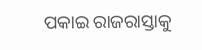ପକାଇ ରାଜରାସ୍ତାକୁ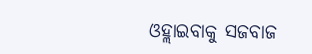ଓହ୍ଲାଇବାକୁ ସଜବାଜ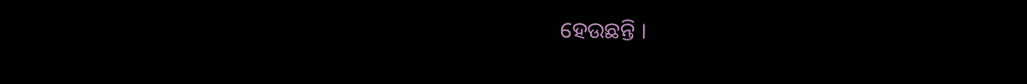ହେଉଛନ୍ତି ।